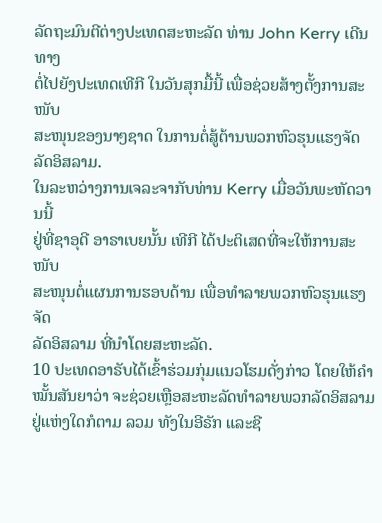ລັດຖະມົນຕີຕ່າງປະເທດສະຫະລັດ ທ່ານ John Kerry ເດີນທາງ
ຕໍ່ໄປຍັງປະເທດເທີກີ ໃນວັນສຸກມື້ນີ້ ເພື່ອຊ່ວຍສ້າງຕັ້ງການສະໜັບ
ສະໜຸນຂອງນາໆຊາດ ໃນການຕໍ່ສູ້ຕ້ານພວກຫົວຮຸນແຮງຈັດ
ລັດອິສລາມ.
ໃນລະຫວ່າງການເຈລະຈາກັບທ່ານ Kerry ເມື່ອວັນພະຫັດວານນີ້
ຢູ່ທີ່ຊາອຸດີ ອາຣາເບຍນັ້ນ ເທີກີ ໄດ້ປະຕິເສດທີ່ຈະໃຫ້ການສະໜັບ
ສະໜຸນຕໍ່ແຜນການຮອບດ້ານ ເພື່ອທຳລາຍພວກຫົວຮຸນແຮງຈັດ
ລັດອິສລາມ ທີ່ນຳໂດຍສະຫະລັດ.
10 ປະເທດອາຣັບໄດ້ເຂົ້າຮ່ວມກຸ່ມແນວໂຮມດັ່ງກ່າວ ໂດຍໃຫ້ຄຳ
ໝັ້ນສັນຍາວ່າ ຈະຊ່ວຍເຫຼືອສະຫະລັດທຳລາຍພວກລັດອິສລາມ ຢູ່ແຫ່ງໃດກໍຕາມ ລວມ ທັງໃນອີຣັກ ແລະຊີ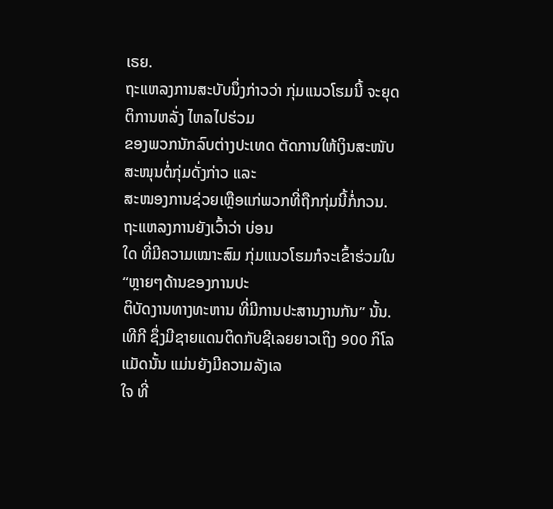ເຣຍ.
ຖະແຫລງການສະບັບນຶ່ງກ່າວວ່າ ກຸ່ມແນວໂຮມນີ້ ຈະຍຸດຕິການຫລັ່ງ ໄຫລໄປຮ່ວມ
ຂອງພວກນັກລົບຕ່າງປະເທດ ຕັດການໃຫ້ເງິນສະໜັບ ສະໜຸນຕໍ່ກຸ່ມດັ່ງກ່າວ ແລະ
ສະໜອງການຊ່ວຍເຫຼືອແກ່ພວກທີ່ຖືກກຸ່ມນີ້ກໍ່ກວນ. ຖະແຫລງການຍັງເວົ້າວ່າ ບ່ອນ
ໃດ ທີ່ມີຄວາມເໝາະສົມ ກຸ່ມແນວໂຮມກໍຈະເຂົ້າຮ່ວມໃນ “ຫຼາຍໆດ້ານຂອງການປະ
ຕິບັດງານທາງທະຫານ ທີ່ມີການປະສານງານກັນ” ນັ້ນ.
ເທີກີ ຊຶ່ງມີຊາຍແດນຕິດກັບຊີເລຍຍາວເຖິງ 900 ກິໂລແມັດນັ້ນ ແມ່ນຍັງມີຄວາມລັງເລ
ໃຈ ທີ່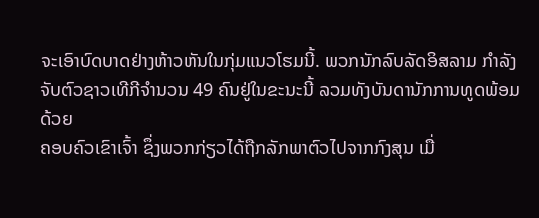ຈະເອົາບົດບາດຢ່າງຫ້າວຫັນໃນກຸ່ມແນວໂຮມນີ້. ພວກນັກລົບລັດອິສລາມ ກຳລັງ
ຈັບຕົວຊາວເທີກີຈຳນວນ 49 ຄົນຢູ່ໃນຂະນະນີ້ ລວມທັງບັນດານັກການທູດພ້ອມດ້ວຍ
ຄອບຄົວເຂົາເຈົ້າ ຊຶ່ງພວກກ່ຽວໄດ້ຖືກລັກພາຕົວໄປຈາກກົງສຸນ ເມື່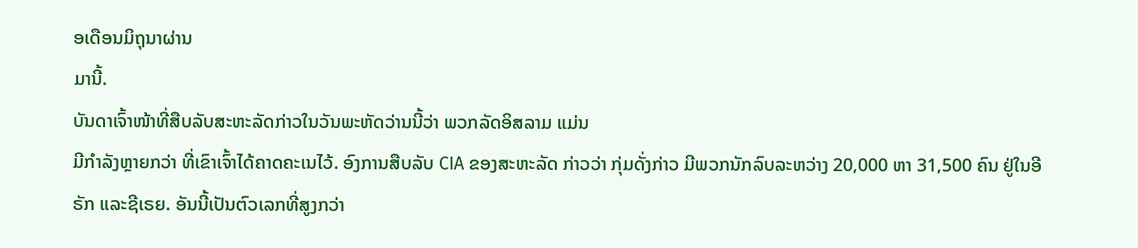ອເດືອນມິຖຸນາຜ່ານ
ມານີ້.
ບັນດາເຈົ້າໜ້າທີ່ສືບລັບສະຫະລັດກ່າວໃນວັນພະຫັດວ່ານນີ້ວ່າ ພວກລັດອິສລາມ ແມ່ນ
ມີກຳລັງຫຼາຍກວ່າ ທີ່ເຂົາເຈົ້າໄດ້ຄາດຄະເນໄວ້. ອົງການສືບລັບ CIA ຂອງສະຫະລັດ ກ່າວວ່າ ກຸ່ມດັ່ງກ່າວ ມີພວກນັກລົບລະຫວ່າງ 20,000 ຫາ 31,500 ຄົນ ຢູ່ໃນອີຣັກ ແລະຊີເຣຍ. ອັນນີ້ເປັນຕົວເລກທີ່ສູງກວ່າ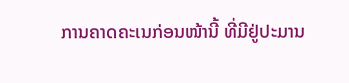ການຄາດຄະເນກ່ອນໜ້ານີ້ ທີ່ມີຢູ່ປະມານ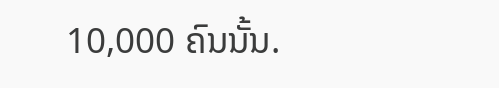10,000 ຄົນນັ້ນ.